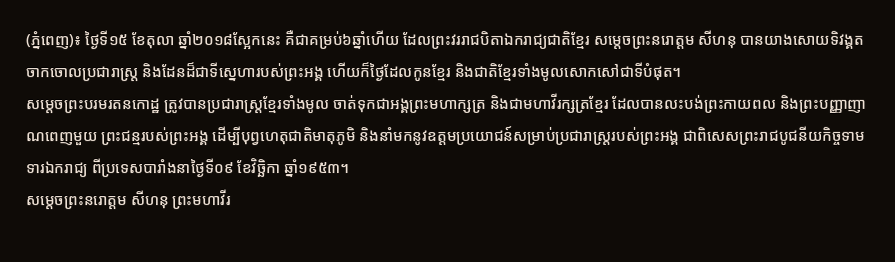(ភ្នំពេញ)៖ ថ្ងៃទី១៥ ខែតុលា ឆ្នាំ២០១៨ស្អែកនេះ គឺជាគម្រប់៦ឆ្នាំហើយ ដែលព្រះវររាជបិតាឯករាជ្យជាតិខ្មែរ សម្តេចព្រះនរោត្តម សីហនុ បានយាងសោយទិវង្គតចាកចោលប្រជារាស្រ្ត និងដែនដ៏ជាទីស្នេហារបស់ព្រះអង្គ ហើយក៏ថ្ងៃដែលកូនខ្មែរ និងជាតិខ្មែរទាំងមូលសោកសៅជាទីបំផុត។
សម្តេចព្រះបរមរតនកោដ្ឋ ត្រូវបានប្រជារាស្ត្រខ្មែរទាំងមូល ចាត់ទុកជាអង្គព្រះមហាក្សត្រ និងជាមហាវីរក្សត្រខ្មែរ ដែលបានលះបង់ព្រះកាយពល និងព្រះបញ្ញាញាណពេញមួយ ព្រះជន្មរបស់ព្រះអង្គ ដើម្បីបុព្វហេតុជាតិមាតុភូមិ និងនាំមកនូវឧត្តមប្រយោជន៍សម្រាប់ប្រជារាស្រ្តរបស់ព្រះអង្គ ជាពិសេសព្រះរាជបូជនីយកិច្ចទាមទារឯករាជ្យ ពីប្រទេសបារាំងនាថ្ងៃទី០៩ ខែវិច្ឆិកា ឆ្នាំ១៩៥៣។
សម្តេចព្រះនរោត្តម សីហនុ ព្រះមហាវីរ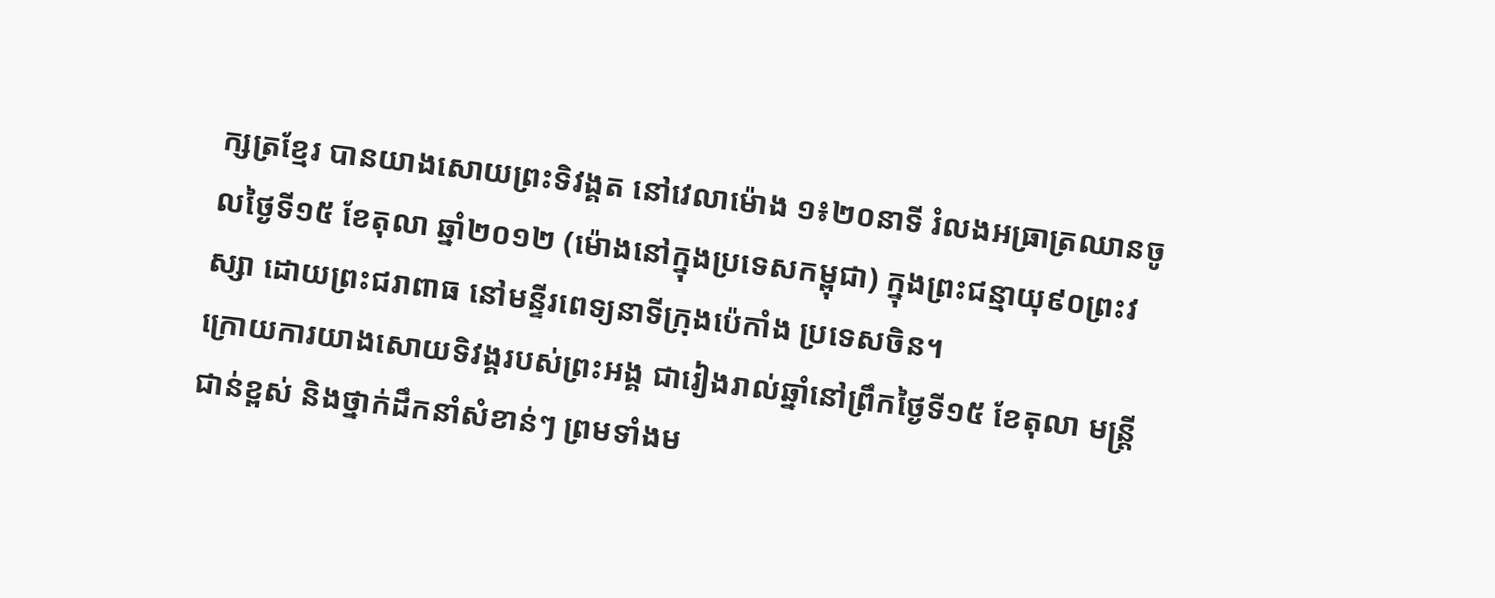ក្សត្រខ្មែរ បានយាងសោយព្រះទិវង្គត នៅវេលាម៉ោង ១៖២០នាទី រំលងអធ្រាត្រឈានចូលថ្ងៃទី១៥ ខែតុលា ឆ្នាំ២០១២ (ម៉ោងនៅក្នុងប្រទេសកម្ពុជា) ក្នុងព្រះជន្មាយុ៩០ព្រះវស្សា ដោយព្រះជរាពាធ នៅមន្ទីរពេទ្យនាទីក្រុងប៉េកាំង ប្រទេសចិន។
ក្រោយការយាងសោយទិវង្គរបស់ព្រះអង្គ ជារៀងរាល់ឆ្នាំនៅព្រឹកថ្ងៃទី១៥ ខែតុលា មន្រ្តីជាន់ខ្ពស់ និងថ្នាក់ដឹកនាំសំខាន់ៗ ព្រមទាំងម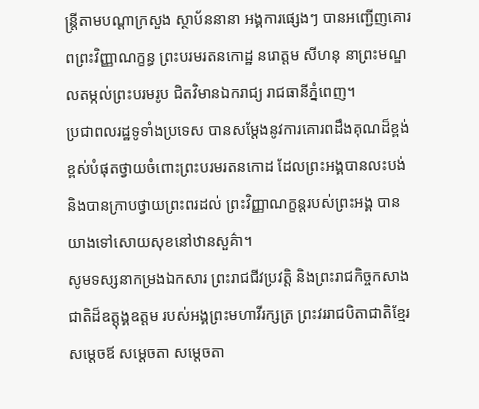ន្រ្តីតាមបណ្តាក្រសួង ស្ថាប័ននានា អង្គការផ្សេងៗ បានអញ្ជើញគោរពព្រះវិញ្ញាណក្ខន្ធ ព្រះបរមរតនកោដ្ឋ នរោត្តម សីហនុ នាព្រះមណ្ឌលតម្កល់ព្រះបរមរូប ជិតវិមានឯករាជ្យ រាជធានីភ្នំពេញ។
ប្រជាពលរដ្ឋទូទាំងប្រទេស បានសម្តែងនូវការគោរពដឹងគុណដ៏ខ្ពង់ខ្ពស់បំផុតថ្វាយចំពោះព្រះបរមរតនកោដ ដែលព្រះអង្គបានលះបង់ និងបានក្រាបថ្វាយព្រះពរដល់ ព្រះវិញ្ញាណក្ខន្តរបស់ព្រះអង្គ បានយាងទៅសោយសុខនៅឋានសួគ៌ា។
សូមទស្សនាកម្រងឯកសារ ព្រះរាជជីវប្រវត្តិ និងព្រះរាជកិច្ចកសាងជាតិដ៏ឧត្តុង្គឧត្តម របស់អង្គព្រះមហាវីរក្សត្រ ព្រះវររាជបិតាជាតិខ្មែរ សម្តេចឪ សម្តេចតា សម្តេចតា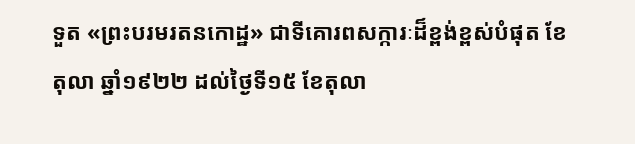ទួត «ព្រះបរមរតនកោដ្ឋ» ជាទីគោរពសក្ការៈដ៏ខ្ពង់ខ្ពស់បំផុត ខែតុលា ឆ្នាំ១៩២២ ដល់ថ្ងៃទី១៥ ខែតុលា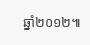ឆ្នាំ២០១២៕